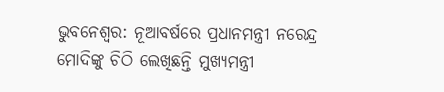ଭୁବନେଶ୍ବର: ନୂଆବର୍ଷରେ ପ୍ରଧାନମନ୍ତ୍ରୀ ନରେନ୍ଦ୍ର ମୋଦିଙ୍କୁ ଚିଠି ଲେଖିଛନ୍ତି ମୁଖ୍ୟମନ୍ତ୍ରୀ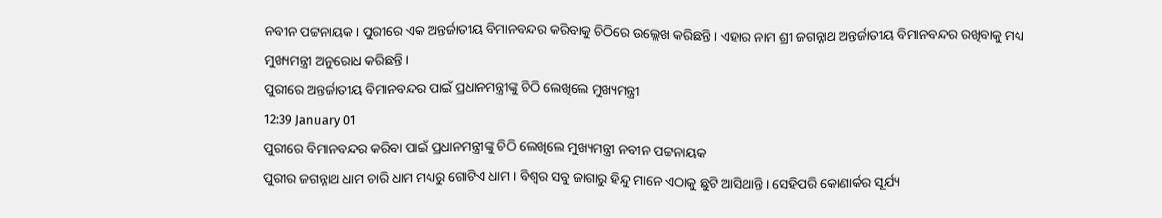ନବୀନ ପଟ୍ଟନାୟକ । ପୁରୀରେ ଏକ ଅନ୍ତର୍ଜାତୀୟ ବିମାନବନ୍ଦର କରିବାକୁ ଚିଠିରେ ଉଲ୍ଲେଖ କରିଛନ୍ତି । ଏହାର ନାମ ଶ୍ରୀ ଜଗନ୍ନାଥ ଅନ୍ତର୍ଜାତୀୟ ବିମାନବନ୍ଦର ରଖିବାକୁ ମଧ୍ୟ ମୁଖ୍ୟମନ୍ତ୍ରୀ ଅନୁରୋଧ କରିଛନ୍ତି ।
ପୁରୀରେ ଅନ୍ତର୍ଜାତୀୟ ବିମାନବନ୍ଦର ପାଇଁ ପ୍ରଧାନମନ୍ତ୍ରୀଙ୍କୁ ଚିଠି ଲେଖିଲେ ମୁଖ୍ୟମନ୍ତ୍ରୀ
12:39 January 01
ପୁରୀରେ ବିମାନବନ୍ଦର କରିବା ପାଇଁ ପ୍ରଧାନମନ୍ତ୍ରୀଙ୍କୁ ଚିଠି ଲେଖିଲେ ମୁଖ୍ୟମନ୍ତ୍ରୀ ନବୀନ ପଟ୍ଟନାୟକ
ପୁରୀର ଜଗନ୍ନାଥ ଧାମ ଚାରି ଧାମ ମଧ୍ୟରୁ ଗୋଟିଏ ଧାମ । ବିଶ୍ବର ସବୁ ଜାଗାରୁ ହିନ୍ଦୁ ମାନେ ଏଠାକୁ ଛୁଟି ଆସିଥାନ୍ତି । ସେହିପରି କୋଣାର୍କର ସୂର୍ଯ୍ୟ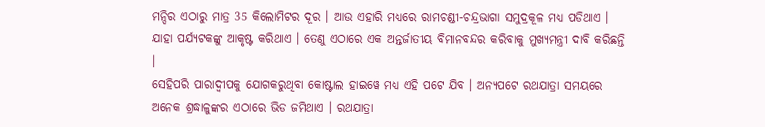ମନ୍ଦିର ଏଠାରୁ ମାତ୍ର 35 କିଲୋମିଟର ଦୂର । ଆଉ ଏହାରି ମଧ୍ୟରେ ରାମଚଣ୍ଡୀ-ଚନ୍ଦ୍ରଭାଗା ସମୁଦ୍ରକୂଳ ମଧ୍ୟ ପଡିଥାଏ । ଯାହା ପର୍ଯ୍ୟଟକଙ୍କୁ ଆକୃଷ୍ଟ କରିଥାଏ । ତେଣୁ ଏଠାରେ ଏକ ଅନ୍ତର୍ଜାତୀୟ ବିମାନବନ୍ଦର କରିବାକୁ ମୁଖ୍ୟମନ୍ତ୍ରୀ ଦାବି କରିଛନ୍ତି ।
ସେହିପରି ପାରାଦ୍ବୀପକୁ ଯୋଗକରୁଥିବା କୋଷ୍ଟାଲ ହାଇୱେ ମଧ୍ୟ ଏହି ପଟେ ଯିବ । ଅନ୍ୟପଟେ ରଥଯାତ୍ରା ସମୟରେ ଅନେକ ଶ୍ରଦ୍ଧାଳୁଙ୍କର ଏଠାରେ ଭିଡ ଜମିଥାଏ । ରଥଯାତ୍ରା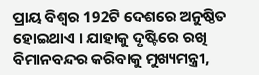ପ୍ରାୟ ବିଶ୍ବର 192ଟି ଦେଶରେ ଅନୁଷ୍ଠିତ ହୋଇଥାଏ । ଯାହାକୁ ଦୃଷ୍ଟିରେ ରଖି ବିମାନବନ୍ଦର କରିବାକୁ ମୁଖ୍ୟମନ୍ତ୍ରୀ,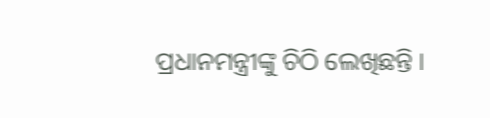ପ୍ରଧାନମନ୍ତ୍ରୀଙ୍କୁ ଚିଠି ଲେଖିଛନ୍ତି ।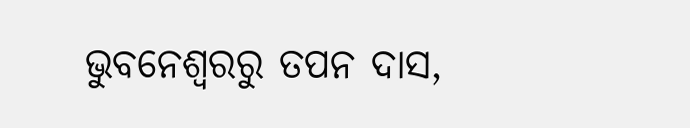ଭୁବନେଶ୍ବରରୁ ତପନ ଦାସ,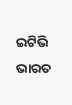ଇଟିଭି ଭାରତ